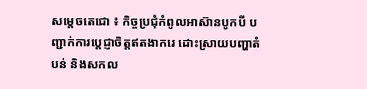សម្តេចតេជោ ៖ កិច្ចប្រជុំកំពូលអាស៊ានបូកបី បញ្ជាក់ការប្តេជ្ញាចិត្តឥតងាករេ ដោះស្រាយបញ្ហាតំបន់ និងសកល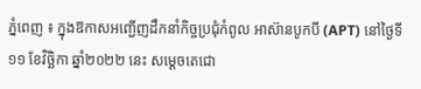ភ្នំពេញ ៖ ក្នុងឱកាសអញ្ជើញដឹកនាំកិច្ចប្រជុំកំពូល អាស៊ានបូកបី (APT) នៅថ្ងៃទី១១ ខែវិច្ឆិកា ឆ្នាំ២០២២ នេះ សម្ដេចតេជោ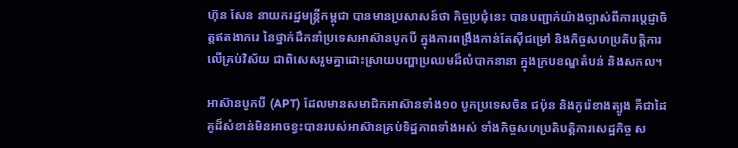ហ៊ុន សែន នាយករដ្ឋមន្រ្តីកម្ពុជា បានមានប្រសាសន៍ថា កិច្ចប្រជុំនេះ បានបញ្ជាក់យ៉ាងច្បាស់ពីការប្តេជ្ញាចិត្តឥតងាករេ នៃថ្នាក់ដឹកនាំប្រទេសអាស៊ានបូកបី ក្នុងការពង្រឹងកាន់តែស៊ីជម្រៅ និងកិច្ចសហប្រតិបត្តិការលើគ្រប់វិស័យ ជាពិសេសរួមគ្នាដោះស្រាយបញ្ហាប្រឈមដ៏លំបាកនានា ក្នុងក្របខណ្ឌតំបន់ និងសកល។

អាស៊ានបូកបី (APT) ដែលមានសមាជិកអាស៊ានទាំង១០ បូកប្រទេសចិន ជប៉ុន និងកូរ៉េខាងត្បូង គឺជាដៃគូដ៏សំខាន់មិនអាចខ្វះបានរបស់អាស៊ានគ្រប់ទិដ្ឋភាពទាំងអស់ ទាំងកិច្ចសហប្រតិបត្តិការសេដ្ឋកិច្ច ស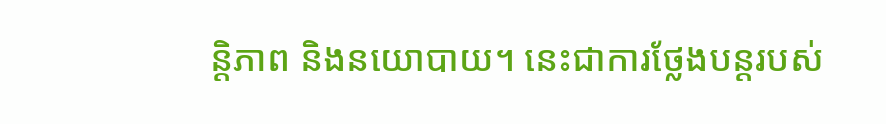ន្តិភាព និងនយោបាយ។ នេះជាការថ្លែងបន្តរបស់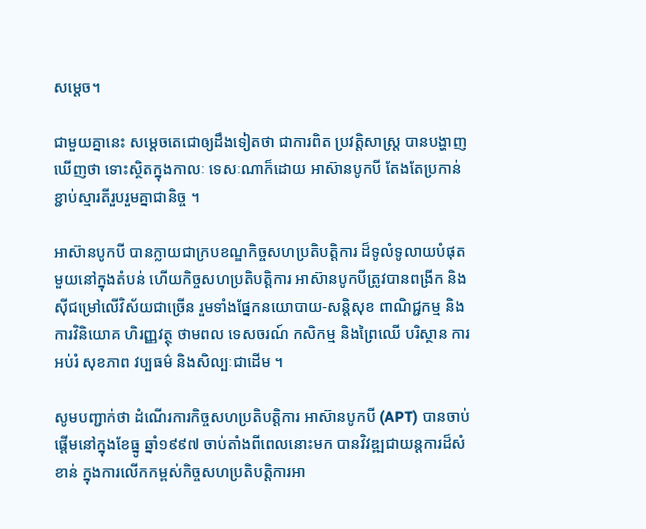សម្តេច។

ជាមួយគ្នានេះ សម្តេចតេជោឲ្យដឹងទៀតថា ជាការពិត ប្រវត្តិសាស្ត្រ បានបង្ហាញឃើញថា ទោះស្ថិតក្នុងកាលៈ ទេសៈណាក៏ដោយ អាស៊ានបូកបី តែងតែប្រកាន់ខ្ជាប់ស្មារតីរួបរួមគ្នាជានិច្ច ។

អាស៊ានបូកបី បានក្លាយជាក្របខណ្ឌកិច្ចសហប្រតិបត្តិការ ដ៏ទូលំទូលាយបំផុតមួយនៅក្នុងតំបន់ ហើយកិច្ចសហប្រតិបត្តិការ អាស៊ានបូកបីត្រូវបានពង្រីក និងស៊ីជម្រៅលើវិស័យជាច្រើន រួមទាំងផ្នែកនយោបាយ-សន្តិសុខ ពាណិជ្ជកម្ម និងការវិនិយោគ ហិរញ្ញវត្ថុ ថាមពល ទេសចរណ៍ កសិកម្ម និងព្រៃឈើ បរិស្ថាន ការអប់រំ សុខភាព វប្បធម៌ និងសិល្បៈជាដើម ។

សូមបញ្ជាក់ថា ដំណើរការកិច្ចសហប្រតិបត្តិការ អាស៊ានបូកបី (APT) បានចាប់ផ្តើមនៅក្នុងខែធ្នូ ឆ្នាំ១៩៩៧ ចាប់តាំងពីពេលនោះមក បានវិវឌ្ឍជាយន្តការដ៏សំខាន់ ក្នុងការលើកកម្ពស់កិច្ចសហប្រតិបត្តិការអា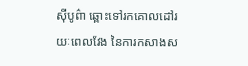ស៊ីបូព៌ា ឆ្ពោះទៅរកគោលដៅរយៈពេលវែង នៃការកសាងស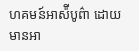ហគមន៍អាស៉ីបូព៌ា ដោយមានអា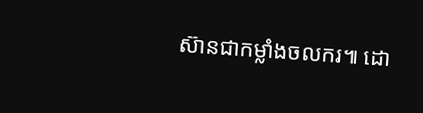ស៊ានជាកម្លាំងចលករ៕ ដោ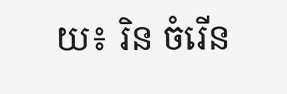យ៖ រិន ចំរើន